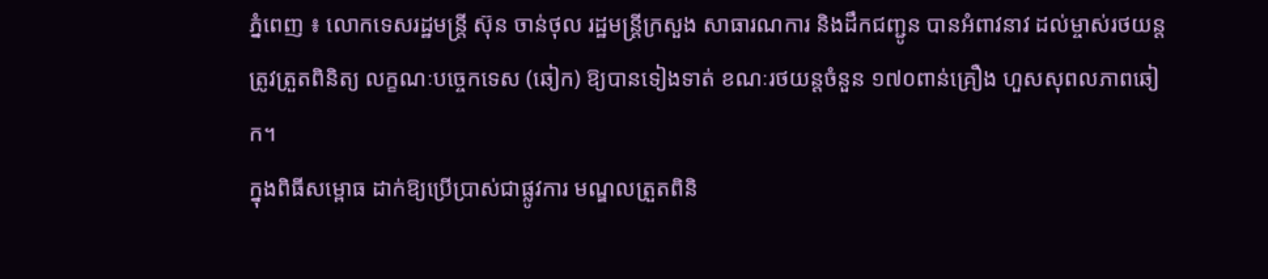ភ្នំពេញ ៖ លោកទេសរដ្ឋមន្ត្រី ស៊ុន ចាន់ថុល រដ្ឋមន្ត្រីក្រសួង សាធារណការ និងដឹកជញ្ជូន បានអំពាវនាវ ដល់ម្ចាស់រថយន្ដ ត្រូវត្រួតពិនិត្យ លក្ខណៈបច្ចេកទេស (ឆៀក) ឱ្យបានទៀងទាត់ ខណៈរថយន្ដចំនួន ១៧០ពាន់គ្រឿង ហួសសុពលភាពឆៀក។
ក្នុងពិធីសម្ពោធ ដាក់ឱ្យប្រើប្រាស់ជាផ្លូវការ មណ្ឌលត្រួតពិនិ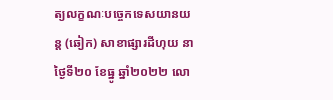ត្យលក្ខណៈបច្ចេកទេសយានយន្ត (ឆៀក) សាខាផ្សារដីហុយ នាថ្ងៃទី២០ ខែធ្នូ ឆ្នាំ២០២២ លោ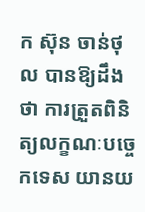ក ស៊ុន ចាន់ថុល បានឱ្យដឹងថា ការត្រួតពិនិត្យលក្ខណៈបច្ចេកទេស យានយ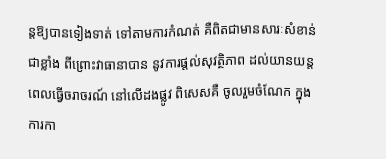ន្តឱ្យបានទៀងទាត់ ទៅតាមការកំណត់ គឺពិតជាមានសារៈសំខាន់ជាខ្លាំង ពីព្រោះវាធានាបាន នូវការផ្តល់សុវត្ថិភាព ដល់យានយន្តពេលធ្វើចរាចរណ៍ នៅលើដងផ្លូវ ពិសេសគឺ ចូលរួមចំណែក ក្នុងការកា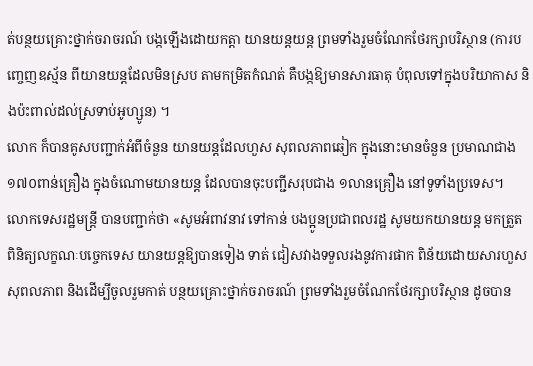ត់បន្ថយគ្រោះថ្នាក់ចរាចរណ៍ បង្កឡើងដោយកត្តា យានយន្តយន្ត ព្រមទាំងរួមចំណែកថែរក្សាបរិស្ថាន (ការបញ្ចេញឧស្ម័ន ពីយានយន្តដែលមិនស្រប តាមកម្រិតកំណត់ គឺបង្កឱ្យមានសារធាតុ បំពុលទៅក្នុងបរិយាកាស និងប៉ះពាល់ដល់ស្រទាប់អូហ្សូន) ។
លោក ក៏បានគូសបញ្ជាក់អំពីចំនួន យានយន្តដែលហួស សុពលភាពឆៀក ក្នុងនោះមានចំនួន ប្រមាណជាង ១៧០ពាន់គ្រឿង ក្នុងចំណោមយានយន្ត ដែលបានចុះបញ្ជីសរុបជាង ១លានគ្រឿង នៅទូទាំងប្រទេស។
លោកទេសរដ្ឋមន្ត្រី បានបញ្ជាក់ថា «សូមអំពាវនាវ ទៅកាន់ បងប្អូនប្រជាពលរដ្ឋ សូមយកយានយន្ត មកត្រួតពិនិត្យលក្ខណៈបច្ចេកទេស យានយន្តឱ្យបានទៀង ទាត់ ជៀសវាងទទួលរងនូវការផាក ពិន័យដោយសារហួសសុពលភាព និងដើម្បីចូលរួមកាត់ បន្ថយគ្រោះថ្នាក់ចរាចរណ៍ ព្រមទាំងរួមចំណែកថែរក្សាបរិស្ថាន ដូចបាន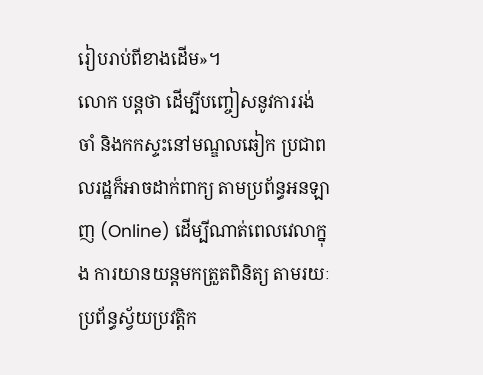រៀបរាប់ពីខាងដើម»។
លោក បន្ដថា ដើម្បីបញ្ចៀសនូវការរង់ចាំ និងកកស្ទះនៅមណ្ឌលឆៀក ប្រជាពលរដ្ឋក៏អាចដាក់ពាក្យ តាមប្រព័ន្ធអនឡាញ (Online) ដើម្បីណាត់ពេលវេលាក្នុង ការយានយន្តមកត្រួតពិនិត្យ តាមរយៈប្រព័ន្ធស្វ័យប្រវត្តិក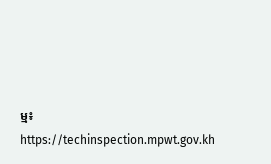ម្ម៖ https://techinspection.mpwt.gov.kh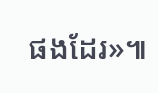ផងដែរ»៕